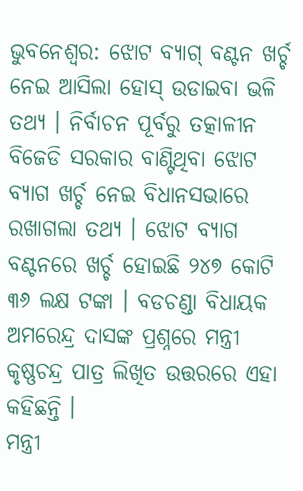ଭୁବନେଶ୍ୱର: ଝୋଟ ବ୍ୟାଗ୍ ବଣ୍ଟନ ଖର୍ଚ୍ଚ ନେଇ ଆସିଲା ହୋସ୍ ଉଡାଇବା ଭଳି ତଥ୍ୟ । ନିର୍ବାଚନ ପୂର୍ବରୁ ତତ୍କାଳୀନ ବିଜେଡି ସରକାର ବାଣ୍ଟିଥିବା ଝୋଟ ବ୍ୟାଗ ଖର୍ଚ୍ଚ ନେଇ ବିଧାନସଭାରେ ରଖାଗଲା ତଥ୍ୟ । ଝୋଟ ବ୍ୟାଗ ବଣ୍ଟନରେ ଖର୍ଚ୍ଚ ହୋଇଛି ୨୪୭ କୋଟି ୩୬ ଲକ୍ଷ ଟଙ୍କା । ବଡଚଣ୍ଡା ବିଧାୟକ ଅମରେନ୍ଦ୍ର ଦାସଙ୍କ ପ୍ରଶ୍ନରେ ମନ୍ତ୍ରୀ କୃଷ୍ଣଚନ୍ଦ୍ର ପାତ୍ର ଲିଖିତ ଉତ୍ତରରେ ଏହା କହିଛନ୍ତି ।
ମନ୍ତ୍ରୀ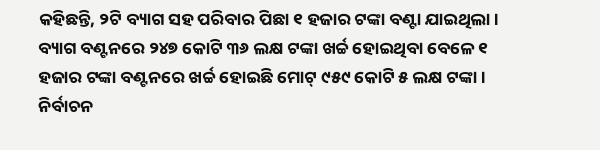କହିଛନ୍ତି, ୨ଟି ବ୍ୟାଗ ସହ ପରିବାର ପିଛା ୧ ହଜାର ଟଙ୍କା ବଣ୍ଟା ଯାଇଥିଲା । ବ୍ୟାଗ ବଣ୍ଟନରେ ୨୪୭ କୋଟି ୩୬ ଲକ୍ଷ ଟଙ୍କା ଖର୍ଚ୍ଚ ହୋଇଥିବା ବେଳେ ୧ ହଜାର ଟଙ୍କା ବଣ୍ଟନରେ ଖର୍ଚ୍ଚ ହୋଇଛି ମୋଟ୍ ୯୫୯ କୋଟି ୫ ଲକ୍ଷ ଟଙ୍କା । ନିର୍ବାଚନ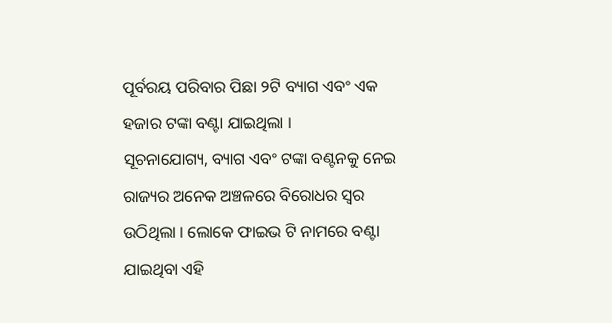ପୂର୍ବରୟ ପରିବାର ପିଛା ୨ଟି ବ୍ୟାଗ ଏବଂ ଏକ ହଜାର ଟଙ୍କା ବଣ୍ଟା ଯାଇଥିଲା ।
ସୂଚନାଯୋଗ୍ୟ, ବ୍ୟାଗ ଏବଂ ଟଙ୍କା ବଣ୍ଟନକୁ ନେଇ ରାଜ୍ୟର ଅନେକ ଅଞ୍ଚଳରେ ବିରୋଧର ସ୍ୱର ଉଠିଥିଲା । ଲୋକେ ଫାଇଭ ଟି ନାମରେ ବଣ୍ଟା ଯାଇଥିବା ଏହି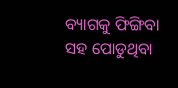ବ୍ୟାଗକୁ ଫିଙ୍ଗିବା ସହ ପୋଡୁଥିବା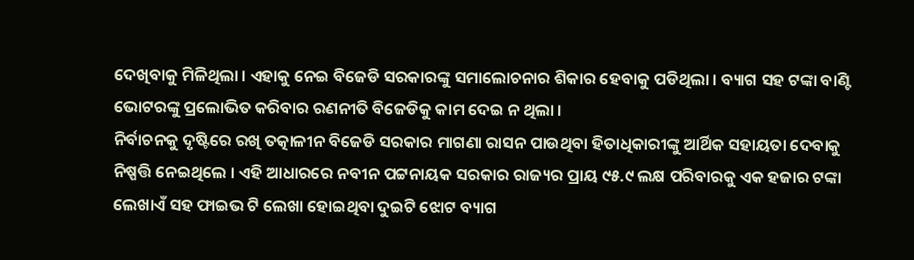ଦେଖିବାକୁ ମିଳିଥିଲା । ଏହାକୁ ନେଇ ବିଜେଡି ସରକାରଙ୍କୁ ସମାଲୋଚନାର ଶିକାର ହେବାକୁ ପଡିଥିଲା । ବ୍ୟାଗ ସହ ଟଙ୍କା ବାଣ୍ଟି ଭୋଟରଙ୍କୁ ପ୍ରଲୋଭିତ କରିବାର ରଣନୀତି ବିଜେଡିକୁ କାମ ଦେଇ ନ ଥିଲା ।
ନିର୍ବାଚନକୁ ଦୃଷ୍ଟିରେ ରଖି ତତ୍କାଳୀନ ବିଜେଡି ସରକାର ମାଗଣା ରାସନ ପାଉଥିବା ହିତାଧିକାରୀଙ୍କୁ ଆର୍ଥିକ ସହାୟତା ଦେବାକୁ ନିଷ୍ପତ୍ତି ନେଇଥିଲେ । ଏହି ଆଧାରରେ ନବୀନ ପଟ୍ଟନାୟକ ସରକାର ରାଜ୍ୟର ପ୍ରାୟ ୯୫.୯ ଲକ୍ଷ ପରିବାରକୁ ଏକ ହଜାର ଟଙ୍କା ଲେଖାଏଁ ସହ ଫାଇଭ ଟି ଲେଖା ହୋଇଥିବା ଦୁଇଟି ଝୋଟ ବ୍ୟାଗ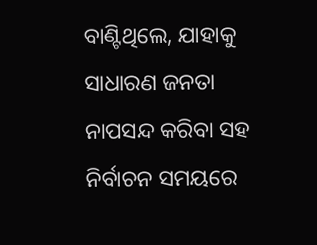ବାଣ୍ଟିଥିଲେ, ଯାହାକୁ ସାଧାରଣ ଜନତା ନାପସନ୍ଦ କରିବା ସହ ନିର୍ବାଚନ ସମୟରେ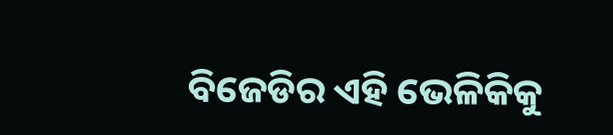ବିଜେଡିର ଏହି ଭେଳିକିକୁ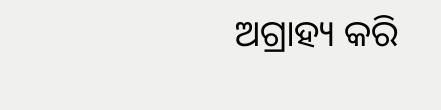ଅଗ୍ରାହ୍ୟ କରି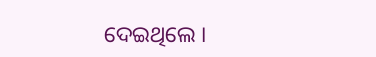ଦେଇଥିଲେ ।